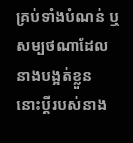គ្រប់ទាំងបំណន់ ឬសម្បថណាដែលនាងបង្អត់ខ្លួន នោះប្តីរបស់នាង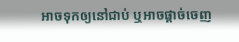អាចទុកឲ្យនៅជាប់ ឬអាចផ្តាច់ចេញ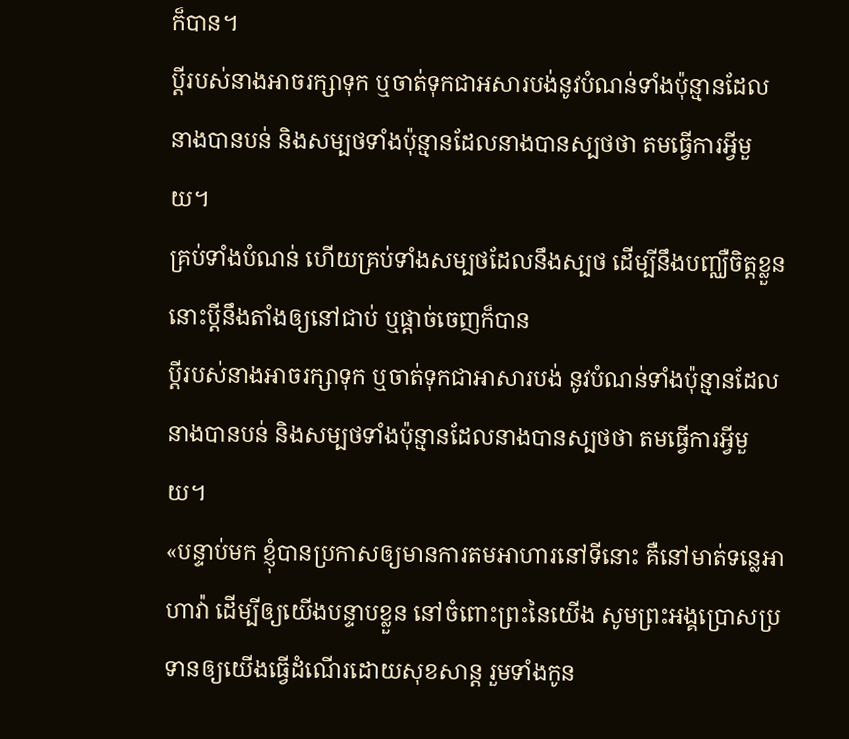ក៏បាន។
ប្ដីរបស់នាងអាចរក្សាទុក ឬចាត់ទុកជាអសារបង់នូវបំណន់ទាំងប៉ុន្មានដែលនាងបានបន់ និងសម្បថទាំងប៉ុន្មានដែលនាងបានស្បថថា តមធ្វើការអ្វីមួយ។
គ្រប់ទាំងបំណន់ ហើយគ្រប់ទាំងសម្បថដែលនឹងស្បថ ដើម្បីនឹងបញ្ឈឺចិត្តខ្លួន នោះប្ដីនឹងតាំងឲ្យនៅជាប់ ឬផ្តាច់ចេញក៏បាន
ប្ដីរបស់នាងអាចរក្សាទុក ឬចាត់ទុកជាអាសារបង់ នូវបំណន់ទាំងប៉ុន្មានដែលនាងបានបន់ និងសម្បថទាំងប៉ុន្មានដែលនាងបានស្បថថា តមធ្វើការអ្វីមួយ។
«បន្ទាប់មក ខ្ញុំបានប្រកាសឲ្យមានការតមអាហារនៅទីនោះ គឺនៅមាត់ទន្លេអាហាវ៉ា ដើម្បីឲ្យយើងបន្ទាបខ្លួន នៅចំពោះព្រះនៃយើង សូមព្រះអង្គប្រោសប្រទានឲ្យយើងធ្វើដំណើរដោយសុខសាន្ត រួមទាំងកូន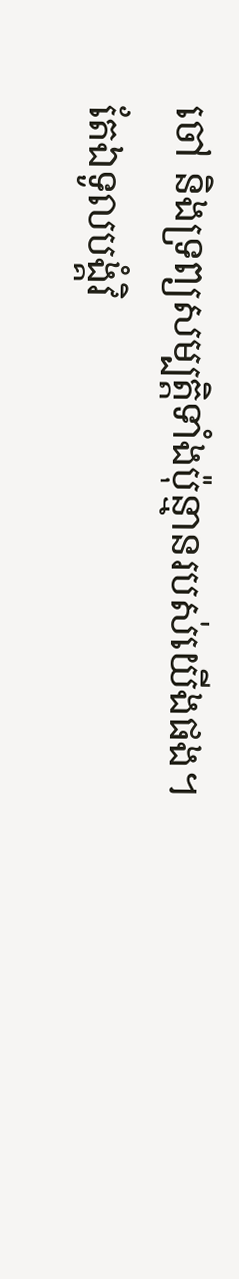ចៅ និងទ្រព្យសម្បត្តិទាំងប៉ុន្មានរបស់យើងផង។
តែឯទូលបង្គំវិ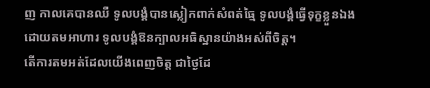ញ កាលគេបានឈឺ ទូលបង្គំបានស្លៀកពាក់សំពត់ធ្មៃ ទូលបង្គំធ្វើទុក្ខខ្លួនឯងដោយតមអាហារ ទូលបង្គំឱនក្បាលអធិស្ឋានយ៉ាងអស់ពីចិត្ត។
តើការតមអត់ដែលយើងពេញចិត្ត ជាថ្ងៃដែ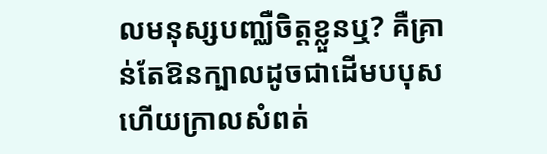លមនុស្សបញ្ឈឺចិត្តខ្លួនឬ? គឺគ្រាន់តែឱនក្បាលដូចជាដើមបបុស ហើយក្រាលសំពត់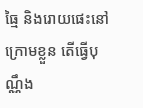ធ្មៃ និងរោយផេះនៅក្រោមខ្លួន តើធ្វើបុណ្ណឹង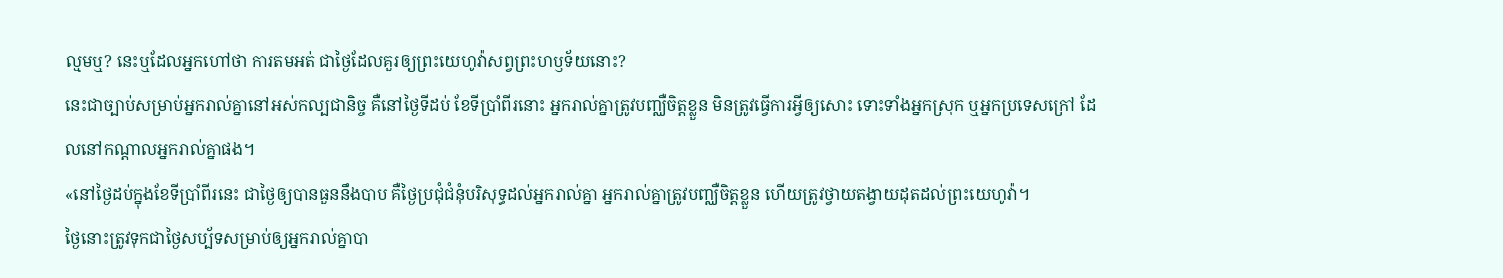ល្មមឬ? នេះឬដែលអ្នកហៅថា ការតមអត់ ជាថ្ងៃដែលគួរឲ្យព្រះយេហូវ៉ាសព្វព្រះហឫទ័យនោះ?
នេះជាច្បាប់សម្រាប់អ្នករាល់គ្នានៅអស់កល្បជានិច្ច គឺនៅថ្ងៃទីដប់ ខែទីប្រាំពីរនោះ អ្នករាល់គ្នាត្រូវបញ្ឈឺចិត្តខ្លួន មិនត្រូវធ្វើការអ្វីឲ្យសោះ ទោះទាំងអ្នកស្រុក ឬអ្នកប្រទេសក្រៅ ដែលនៅកណ្ដាលអ្នករាល់គ្នាផង។
«នៅថ្ងៃដប់ក្នុងខែទីប្រាំពីរនេះ ជាថ្ងៃឲ្យបានធួននឹងបាប គឺថ្ងៃប្រជុំជំនុំបរិសុទ្ធដល់អ្នករាល់គ្នា អ្នករាល់គ្នាត្រូវបញ្ឈឺចិត្តខ្លួន ហើយត្រូវថ្វាយតង្វាយដុតដល់ព្រះយេហូវ៉ា។
ថ្ងៃនោះត្រូវទុកជាថ្ងៃសប្ប័ទសម្រាប់ឲ្យអ្នករាល់គ្នាបា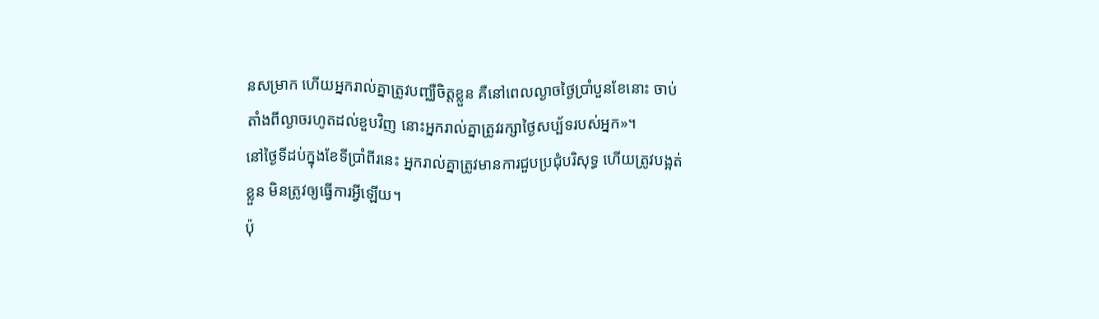នសម្រាក ហើយអ្នករាល់គ្នាត្រូវបញ្ឈឺចិត្តខ្លួន គឺនៅពេលល្ងាចថ្ងៃប្រាំបួនខែនោះ ចាប់តាំងពីល្ងាចរហូតដល់ខួបវិញ នោះអ្នករាល់គ្នាត្រូវរក្សាថ្ងៃសប្ប័ទរបស់អ្នក»។
នៅថ្ងៃទីដប់ក្នុងខែទីប្រាំពីរនេះ អ្នករាល់គ្នាត្រូវមានការជួបប្រជុំបរិសុទ្ធ ហើយត្រូវបង្អត់ខ្លួន មិនត្រូវឲ្យធ្វើការអ្វីឡើយ។
ប៉ុ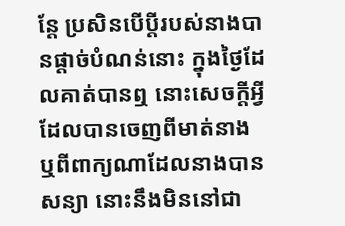ន្ដែ ប្រសិនបើប្តីរបស់នាងបានផ្តាច់បំណន់នោះ ក្នុងថ្ងៃដែលគាត់បានឮ នោះសេចក្ដីអ្វីដែលបានចេញពីមាត់នាង ឬពីពាក្យណាដែលនាងបានសន្យា នោះនឹងមិននៅជា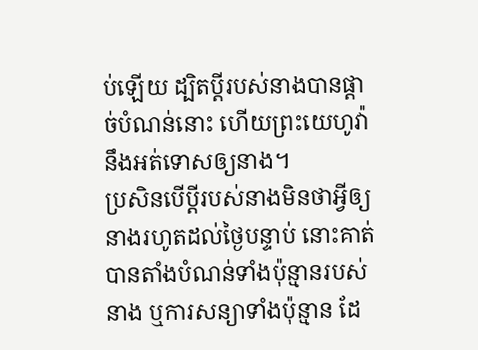ប់ឡើយ ដ្បិតប្តីរបស់នាងបានផ្តាច់បំណន់នោះ ហើយព្រះយេហូវ៉ានឹងអត់ទោសឲ្យនាង។
ប្រសិនបើប្តីរបស់នាងមិនថាអ្វីឲ្យនាងរហូតដល់ថ្ងៃបន្ទាប់ នោះគាត់បានតាំងបំណន់ទាំងប៉ុន្មានរបស់នាង ឬការសន្យាទាំងប៉ុន្មាន ដែ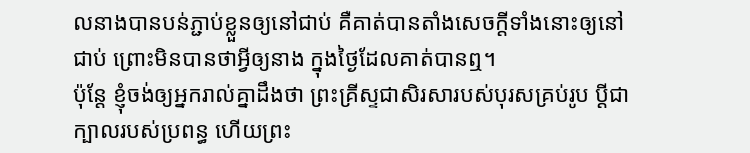លនាងបានបន់ភ្ជាប់ខ្លួនឲ្យនៅជាប់ គឺគាត់បានតាំងសេចក្ដីទាំងនោះឲ្យនៅជាប់ ព្រោះមិនបានថាអ្វីឲ្យនាង ក្នុងថ្ងៃដែលគាត់បានឮ។
ប៉ុន្តែ ខ្ញុំចង់ឲ្យអ្នករាល់គ្នាដឹងថា ព្រះគ្រីស្ទជាសិរសារបស់បុរសគ្រប់រូប ប្ដីជាក្បាលរបស់ប្រពន្ធ ហើយព្រះ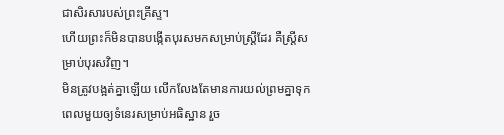ជាសិរសារបស់ព្រះគ្រីស្ទ។
ហើយព្រះក៏មិនបានបង្កើតបុរសមកសម្រាប់ស្ត្រីដែរ គឺស្ត្រីសម្រាប់បុរសវិញ។
មិនត្រូវបង្អត់គ្នាឡើយ លើកលែងតែមានការយល់ព្រមគ្នាទុកពេលមួយឲ្យទំនេរសម្រាប់អធិស្ឋាន រួច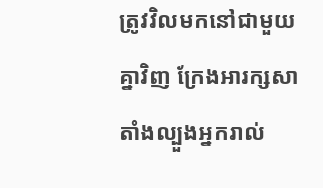ត្រូវវិលមកនៅជាមួយគ្នាវិញ ក្រែងអារក្សសាតាំងល្បួងអ្នករាល់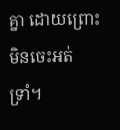គ្នា ដោយព្រោះមិនចេះអត់ទ្រាំ។